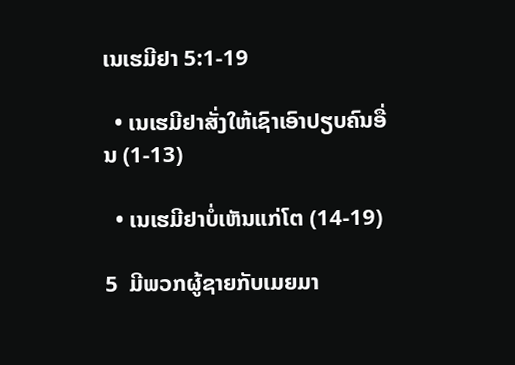ເນເຮມີຢາ 5:1-19

  • ເນເຮມີຢາສັ່ງໃຫ້ເຊົາເອົາປຽບຄົນອື່ນ (1-13)

  • ເນເຮມີຢາບໍ່ເຫັນແກ່ໂຕ (14-19)

5  ມີພວກຜູ້ຊາຍກັບເມຍມາ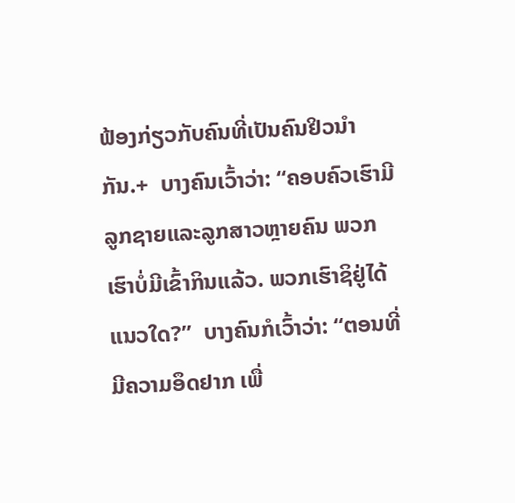ຟ້ອງກ່ຽວກັບຄົນທີ່ເປັນຄົນຢິວນຳກັນ.+  ບາງຄົນເວົ້າວ່າ: “ຄອບຄົວເຮົາມີລູກຊາຍແລະລູກສາວຫຼາຍຄົນ ພວກເຮົາບໍ່ມີເຂົ້າກິນແລ້ວ. ພວກເຮົາຊິຢູ່ໄດ້ແນວໃດ?”  ບາງຄົນກໍເວົ້າວ່າ: “ຕອນທີ່ມີຄວາມອຶດຢາກ ເພື່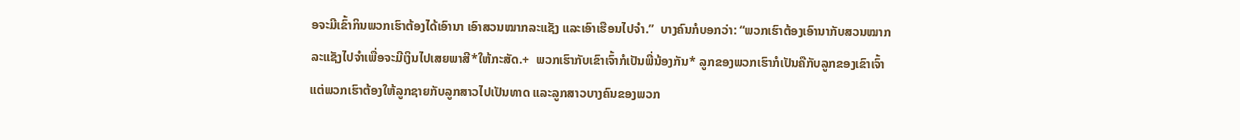ອຈະມີເຂົ້າກິນພວກເຮົາຕ້ອງໄດ້ເອົານາ ເອົາສວນໝາກລະແຊັງ ແລະເອົາເຮືອນໄປຈຳ.”  ບາງຄົນກໍບອກວ່າ: “ພວກເຮົາຕ້ອງເອົານາກັບສວນໝາກລະແຊັງໄປຈຳເພື່ອຈະມີເງິນໄປເສຍພາສີ*ໃຫ້ກະສັດ.+  ພວກເຮົາກັບເຂົາເຈົ້າກໍເປັນພີ່ນ້ອງກັນ* ລູກຂອງພວກເຮົາກໍເປັນຄືກັບລູກຂອງເຂົາເຈົ້າ ແຕ່ພວກເຮົາຕ້ອງໃຫ້ລູກຊາຍກັບລູກສາວໄປເປັນທາດ ແລະລູກສາວບາງຄົນຂອງພວກ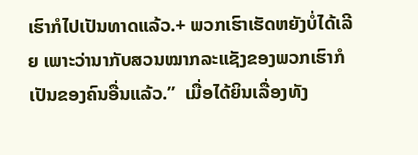ເຮົາກໍໄປເປັນທາດແລ້ວ.+ ພວກເຮົາເຮັດຫຍັງບໍ່ໄດ້ເລີຍ ເພາະວ່ານາກັບສວນໝາກລະແຊັງຂອງພວກເຮົາກໍເປັນຂອງຄົນອື່ນແລ້ວ.”  ເມື່ອໄດ້ຍິນເລື່ອງທັງ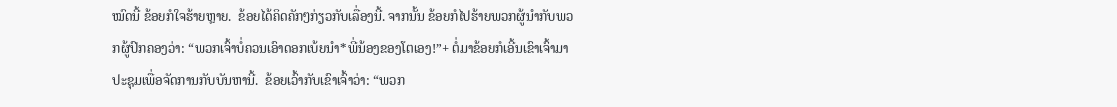ໝົດນີ້ ຂ້ອຍກໍໃຈຮ້າຍຫຼາຍ.  ຂ້ອຍໄດ້ຄິດຄັກໆກ່ຽວກັບເລື່ອງນີ້. ຈາກນັ້ນ ຂ້ອຍກໍໄປຮ້າຍພວກຜູ້ນຳກັບພວກຜູ້ປົກຄອງວ່າ: “ພວກເຈົ້າບໍ່ຄວນເອົາດອກເບ້ຍນຳ*ພີ່ນ້ອງຂອງໂຕເອງ!”+ ຕໍ່ມາຂ້ອຍກໍເອີ້ນເຂົາເຈົ້າມາປະຊຸມເພື່ອຈັດການກັບບັນຫານີ້.  ຂ້ອຍເວົ້າກັບເຂົາເຈົ້າວ່າ: “ພວກ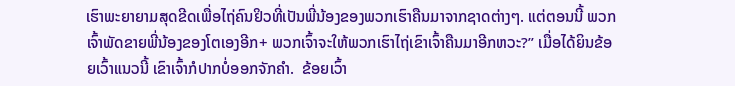ເຮົາພະຍາຍາມສຸດຂີດເພື່ອໄຖ່ຄົນຢິວທີ່ເປັນພີ່ນ້ອງຂອງພວກເຮົາຄືນມາຈາກຊາດຕ່າງໆ. ແຕ່ຕອນນີ້ ພວກເຈົ້າພັດຂາຍພີ່ນ້ອງຂອງໂຕເອງອີກ+ ພວກເຈົ້າຈະໃຫ້ພວກເຮົາໄຖ່ເຂົາເຈົ້າຄືນມາອີກຫວະ?” ເມື່ອໄດ້ຍິນຂ້ອຍເວົ້າແນວນີ້ ເຂົາເຈົ້າກໍປາກບໍ່ອອກຈັກຄຳ.  ຂ້ອຍເວົ້າ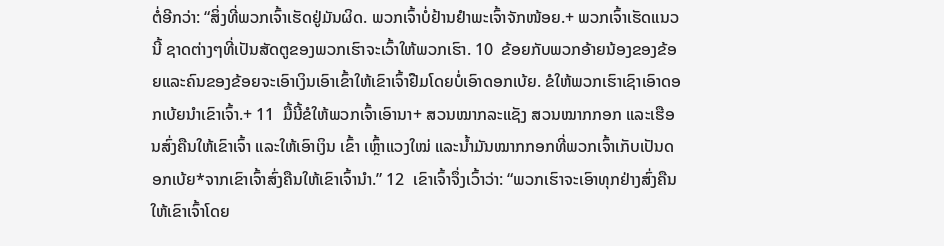ຕໍ່ອີກວ່າ: “ສິ່ງທີ່ພວກເຈົ້າເຮັດຢູ່ມັນຜິດ. ພວກເຈົ້າບໍ່ຢ້ານຢຳພະເຈົ້າຈັກໜ້ອຍ.+ ພວກເຈົ້າເຮັດແນວນີ້ ຊາດຕ່າງໆທີ່ເປັນສັດຕູຂອງພວກເຮົາຈະເວົ້າໃຫ້ພວກເຮົາ. 10  ຂ້ອຍກັບພວກອ້າຍນ້ອງຂອງຂ້ອຍແລະຄົນຂອງຂ້ອຍຈະເອົາເງິນເອົາເຂົ້າໃຫ້ເຂົາເຈົ້າຢືມໂດຍບໍ່ເອົາດອກເບ້ຍ. ຂໍໃຫ້ພວກເຮົາເຊົາເອົາດອກເບ້ຍນຳເຂົາເຈົ້າ.+ 11  ມື້ນີ້ຂໍໃຫ້ພວກເຈົ້າເອົານາ+ ສວນໝາກລະແຊັງ ສວນໝາກກອກ ແລະເຮືອນສົ່ງຄືນໃຫ້ເຂົາເຈົ້າ ແລະໃຫ້ເອົາເງິນ ເຂົ້າ ເຫຼົ້າແວງໃໝ່ ແລະນ້ຳມັນໝາກກອກທີ່ພວກເຈົ້າເກັບເປັນດອກເບ້ຍ*ຈາກເຂົາເຈົ້າສົ່ງຄືນໃຫ້ເຂົາເຈົ້ານຳ.” 12  ເຂົາເຈົ້າຈຶ່ງເວົ້າວ່າ: “ພວກເຮົາຈະເອົາທຸກຢ່າງສົ່ງຄືນໃຫ້ເຂົາເຈົ້າໂດຍ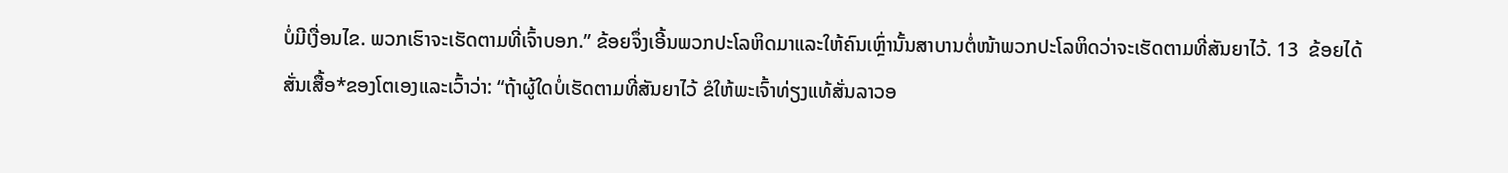ບໍ່ມີເງື່ອນໄຂ. ພວກເຮົາຈະເຮັດຕາມທີ່ເຈົ້າບອກ.” ຂ້ອຍຈຶ່ງເອີ້ນພວກປະໂລຫິດມາແລະໃຫ້ຄົນເຫຼົ່ານັ້ນສາບານຕໍ່ໜ້າພວກປະໂລຫິດວ່າຈະເຮັດຕາມທີ່ສັນຍາໄວ້. 13  ຂ້ອຍໄດ້ສັ່ນເສື້ອ*ຂອງໂຕເອງແລະເວົ້າວ່າ: “ຖ້າຜູ້ໃດບໍ່ເຮັດຕາມທີ່ສັນຍາໄວ້ ຂໍໃຫ້ພະເຈົ້າທ່ຽງແທ້ສັ່ນລາວອ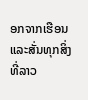ອກຈາກເຮືອນແລະສັ່ນທຸກສິ່ງທີ່ລາວ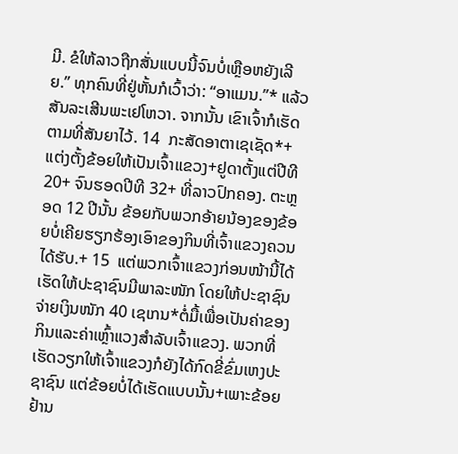ມີ. ຂໍໃຫ້ລາວຖືກສັ່ນແບບນີ້ຈົນບໍ່ເຫຼືອຫຍັງເລີຍ.” ທຸກຄົນທີ່ຢູ່ຫັ້ນກໍເວົ້າວ່າ: “ອາແມນ.”* ແລ້ວສັນລະເສີນພະເຢໂຫວາ. ຈາກນັ້ນ ເຂົາເຈົ້າກໍເຮັດຕາມທີ່ສັນຍາໄວ້. 14  ກະສັດອາຕາເຊເຊັດ*+ແຕ່ງຕັ້ງຂ້ອຍໃຫ້ເປັນເຈົ້າແຂວງ+ຢູດາຕັ້ງແຕ່ປີທີ 20+ ຈົນຮອດປີທີ 32+ ທີ່ລາວປົກຄອງ. ຕະຫຼອດ 12 ປີນັ້ນ ຂ້ອຍກັບພວກອ້າຍນ້ອງຂອງຂ້ອຍບໍ່ເຄີຍຮຽກຮ້ອງເອົາຂອງກິນທີ່ເຈົ້າແຂວງຄວນໄດ້ຮັບ.+ 15  ແຕ່ພວກເຈົ້າແຂວງກ່ອນໜ້ານີ້ໄດ້ເຮັດໃຫ້ປະຊາຊົນມີພາລະໜັກ ໂດຍໃຫ້ປະຊາຊົນຈ່າຍເງິນໜັກ 40 ເຊເກນ*ຕໍ່ມື້ເພື່ອເປັນຄ່າຂອງກິນແລະຄ່າເຫຼົ້າແວງສຳລັບເຈົ້າແຂວງ. ພວກທີ່ເຮັດວຽກໃຫ້ເຈົ້າແຂວງກໍຍັງໄດ້ກົດຂີ່ຂົ່ມເຫງປະຊາຊົນ ແຕ່ຂ້ອຍບໍ່ໄດ້ເຮັດແບບນັ້ນ+ເພາະຂ້ອຍຢ້ານ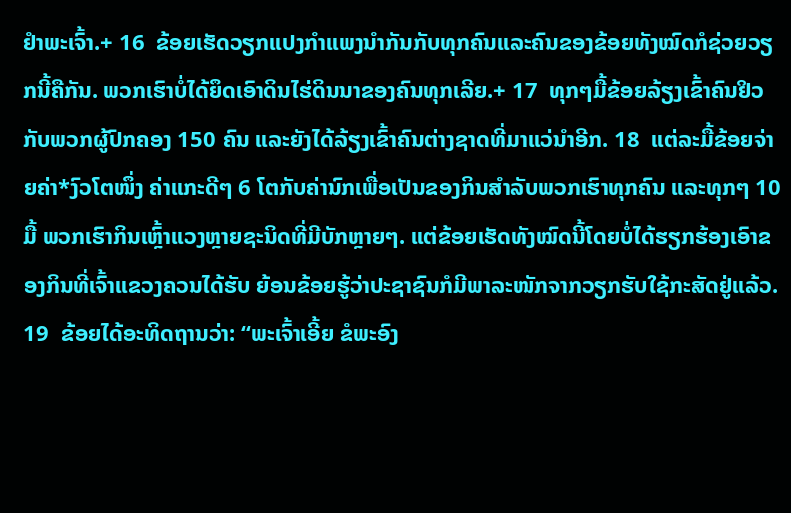ຢຳພະເຈົ້າ.+ 16  ຂ້ອຍເຮັດວຽກແປງກຳແພງນຳກັນກັບທຸກຄົນແລະຄົນຂອງຂ້ອຍທັງໝົດກໍຊ່ວຍວຽກນີ້ຄືກັນ. ພວກເຮົາບໍ່ໄດ້ຍຶດເອົາດິນໄຮ່ດິນນາຂອງຄົນທຸກເລີຍ.+ 17  ທຸກໆມື້ຂ້ອຍລ້ຽງເຂົ້າຄົນຢິວກັບພວກຜູ້ປົກຄອງ 150 ຄົນ ແລະຍັງໄດ້ລ້ຽງເຂົ້າຄົນຕ່າງຊາດທີ່ມາແວ່ນຳອີກ. 18  ແຕ່ລະມື້ຂ້ອຍຈ່າຍຄ່າ*ງົວໂຕໜຶ່ງ ຄ່າແກະດີໆ 6 ໂຕກັບຄ່ານົກເພື່ອເປັນຂອງກິນສຳລັບພວກເຮົາທຸກຄົນ ແລະທຸກໆ 10 ມື້ ພວກເຮົາກິນເຫຼົ້າແວງຫຼາຍຊະນິດທີ່ມີບັກຫຼາຍໆ. ແຕ່ຂ້ອຍເຮັດທັງໝົດນີ້ໂດຍບໍ່ໄດ້ຮຽກຮ້ອງເອົາຂອງກິນທີ່ເຈົ້າແຂວງຄວນໄດ້ຮັບ ຍ້ອນຂ້ອຍຮູ້ວ່າປະຊາຊົນກໍມີພາລະໜັກຈາກວຽກຮັບໃຊ້ກະສັດຢູ່ແລ້ວ. 19  ຂ້ອຍໄດ້ອະທິດຖານວ່າ: “ພະເຈົ້າເອີ້ຍ ຂໍພະອົງ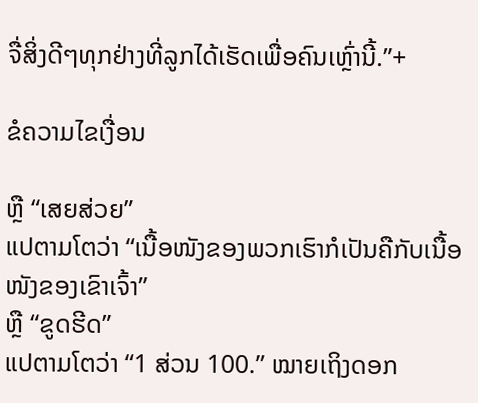ຈື່ສິ່ງດີໆທຸກຢ່າງທີ່ລູກໄດ້ເຮັດເພື່ອຄົນເຫຼົ່ານີ້.”+

ຂໍຄວາມໄຂເງື່ອນ

ຫຼື “ເສຍສ່ວຍ”
ແປຕາມໂຕວ່າ “ເນື້ອໜັງຂອງພວກເຮົາກໍເປັນຄືກັບເນື້ອໜັງຂອງເຂົາເຈົ້າ”
ຫຼື “ຂູດຮີດ”
ແປຕາມໂຕວ່າ “1 ສ່ວນ 100.” ໝາຍເຖິງດອກ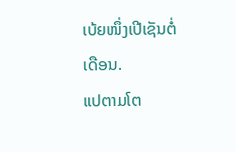ເບ້ຍໜຶ່ງເປີເຊັນຕໍ່ເດືອນ.
ແປຕາມໂຕ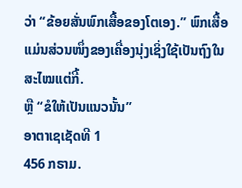ວ່າ “ຂ້ອຍສັ່ນພົກເສື້ອຂອງໂຕເອງ.” ພົກເສື້ອແມ່ນສ່ວນໜຶ່ງຂອງເຄື່ອງນຸ່ງເຊິ່ງໃຊ້ເປັນຖົງໃນສະໄໝແຕ່ກີ້.
ຫຼື “ຂໍໃຫ້ເປັນແນວນັ້ນ”
ອາຕາເຊເຊັດທີ 1
456 ກຣາມ.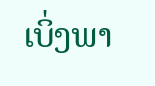ເບິ່ງພາ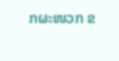ກຜະໜວກ ຂ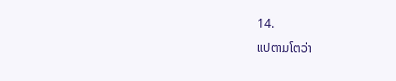14.
ແປຕາມໂຕວ່າ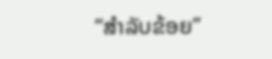“ສຳລັບຂ້ອຍ”